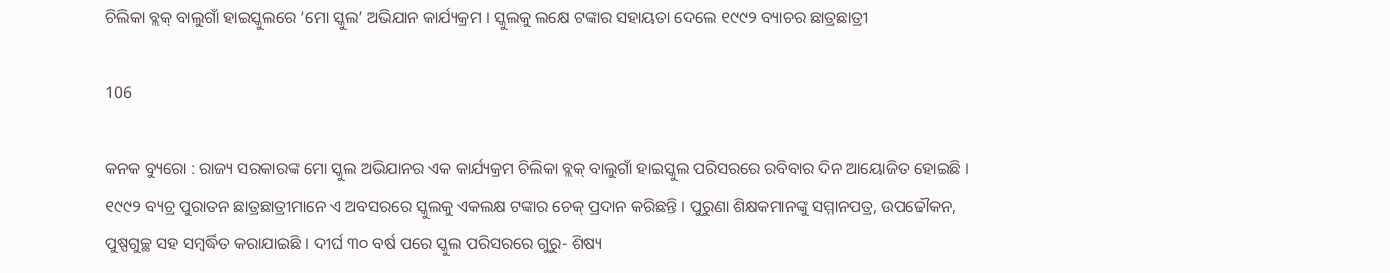ଚିଲିକା ବ୍ଲକ୍ ବାଲୁଗାଁ ହାଇସ୍କୁଲରେ ‘ମୋ ସ୍କୁଲ’ ଅଭିଯାନ କାର୍ଯ୍ୟକ୍ରମ । ସ୍କୁଲକୁ ଲକ୍ଷେ ଟଙ୍କାର ସହାୟତା ଦେଲେ ୧୯୯୨ ବ୍ୟାଚର ଛାତ୍ରଛାତ୍ରୀ

106

କନକ ବ୍ୟୁରୋ : ରାଜ୍ୟ ସରକାରଙ୍କ ମୋ ସ୍କୁଲ ଅଭିଯାନର ଏକ କାର୍ଯ୍ୟକ୍ରମ ଚିଲିକା ବ୍ଲକ୍ ବାଲୁଗାଁ ହାଇସ୍କୁଲ ପରିସରରେ ରବିବାର ଦିନ ଆୟୋଜିତ ହୋଇଛି । ୧୯୯୨ ବ୍ୟଚ୍ର ପୁରାତନ ଛାତ୍ରଛାତ୍ରୀମାନେ ଏ ଅବସରରେ ସ୍କୁଲକୁ ଏକଲକ୍ଷ ଟଙ୍କାର ଚେକ୍ ପ୍ରଦାନ କରିଛନ୍ତି । ପୁରୁଣା ଶିକ୍ଷକମାନଙ୍କୁ ସମ୍ମାନପତ୍ର, ଉପଢୌକନ, ପୁଷ୍ପଗୁଚ୍ଛ ସହ ସମ୍ବର୍ଦ୍ଧିତ କରାଯାଇଛି । ଦୀର୍ଘ ୩୦ ବର୍ଷ ପରେ ସ୍କୁଲ ପରିସରରେ ଗୁରୁ- ଶିଷ୍ୟ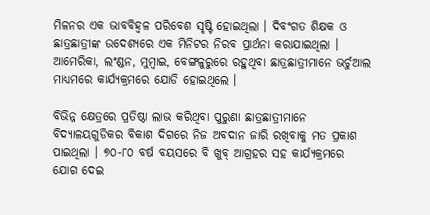ମିଳନର ଏକ ଭାବବିହ୍ୱଳ ପରିବେଶ ସୃଷ୍ଟି ହୋଇଥିଲା । ଦିବଂଗତ ଶିକ୍ଷକ ଓ ଛାତ୍ରଛାତ୍ରୀଙ୍କ ଉଦେଶ୍ୟରେ ଏକ ମିନିଟର ନିରବ ପ୍ରାର୍ଥନା କରାଯାଇଥିଲା । ଆମେରିକା, ଲଂଣ୍ଡନ, ମୁମ୍ବାଇ, ବେଙ୍ଗଳୁରୁରେ ରହୁଥିବା ଛାତ୍ରଛାତ୍ରୀମାନେ ଭର୍ଚୁଆଲ ମାଧ୍ୟମରେ କାର୍ଯ୍ୟକ୍ରମରେ ଯୋଡି ହୋଇଥିଲେ ।

ବିଭିନ୍ନ କ୍ଷେତ୍ରରେ ପ୍ରତିଷ୍ଠା ଲାଭ କରିଥିବା ପୁରୁଣା ଛାତ୍ରଛାତ୍ରୀମାନେ ବିଦ୍ୟାଳୟଗୁଡିକର ବିକାଶ ଦିଗରେ ନିଜ ଅବଦାନ ଜାରି ରଖିବାକୁ ମତ ପ୍ରକାଶ ପାଇଥିଲା । ୭୦-୮୦ ବର୍ଷ ବୟସରେ ବି ଖୁବ୍ ଆଗ୍ରହର ସହ କାର୍ଯ୍ୟକ୍ରମରେ ଯୋଗ ଦେଇ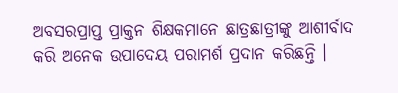ଅବସରପ୍ରାପ୍ତ ପ୍ରାକ୍ତନ ଶିକ୍ଷକମାନେ ଛାତ୍ରଛାତ୍ରୀଙ୍କୁ ଆଶୀର୍ବାଦ କରି ଅନେକ ଉପାଦେୟ ପରାମର୍ଶ ପ୍ରଦାନ କରିଛନ୍ତି ।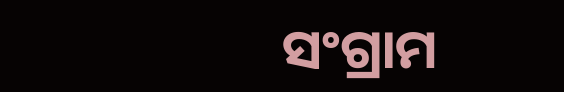ସଂଗ୍ରାମ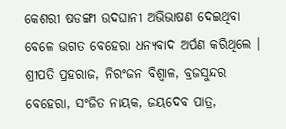କେଶରୀ ଷଡଙ୍ଗୀ ଉଦଘାନୀ ଅଭିଭାଷଣ ଦେଇଥିବା ବେଳେ ଭଗତ ବେହେରା ଧନ୍ୟବାଦ ଅର୍ପଣ କରିଥିଲେ । ଶ୍ରୀପତି ପ୍ରହରାଜ, ନିରଂଜନ ବିଶ୍ୱାଳ, ବ୍ରଜସୁନ୍ଦର ବେହେରା, ସଂଜିତ ନାୟକ, ଜୟଦେବ ପାତ୍ର,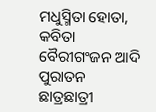ମଧୁସ୍ମିତା ହୋତା, କବିତା ବୈରୀଗଂଜନ ଆଦି ପୁରାତନ ଛାତ୍ରଛାତ୍ରୀ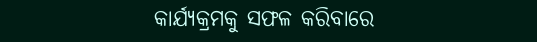କାର୍ଯ୍ୟକ୍ରମକୁ ସଫଳ କରିବାରେ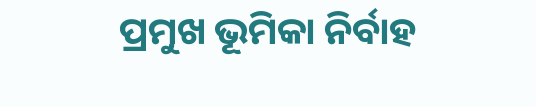ପ୍ରମୁଖ ଭୂମିକା ନିର୍ବାହ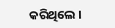କରିଥିଲେ ।